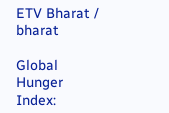ETV Bharat / bharat

Global Hunger Index: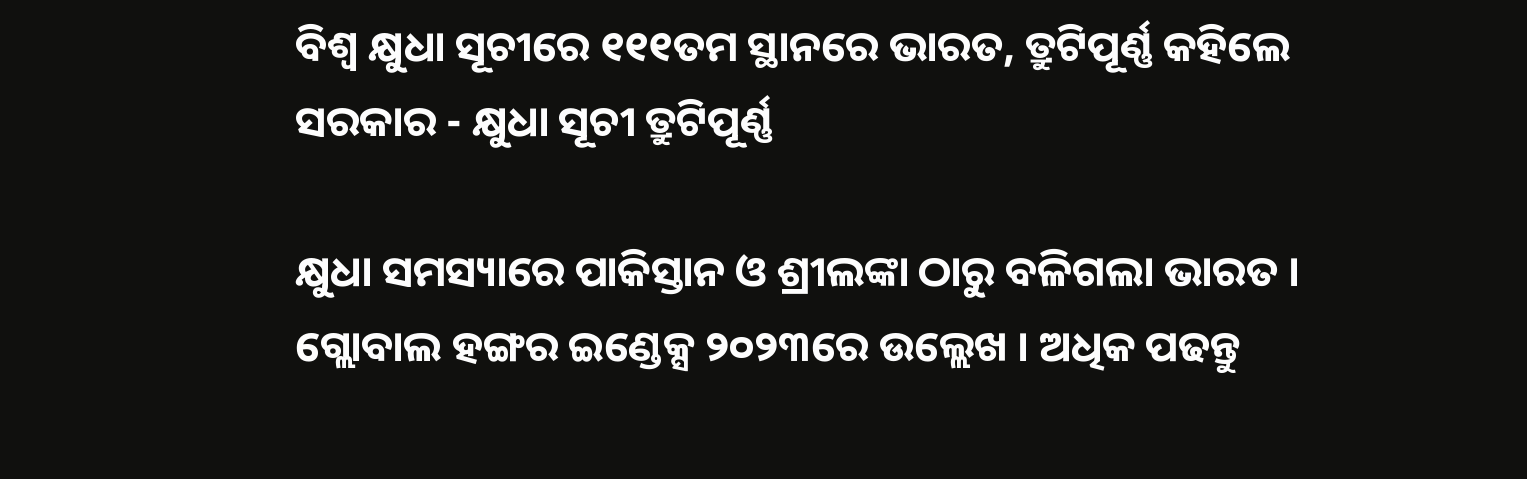ବିଶ୍ବ କ୍ଷୁଧା ସୂଚୀରେ ୧୧୧ତମ ସ୍ଥାନରେ ଭାରତ, ତ୍ରୁଟିପୂର୍ଣ୍ଣ କହିଲେ ସରକାର - କ୍ଷୁଧା ସୂଚୀ ତ୍ରୁଟିପୂର୍ଣ୍ଣ

କ୍ଷୁଧା ସମସ୍ୟାରେ ପାକିସ୍ତାନ ଓ ଶ୍ରୀଲଙ୍କା ଠାରୁ ବଳିଗଲା ଭାରତ । ଗ୍ଲୋବାଲ ହଙ୍ଗର ଇଣ୍ଡେକ୍ସ ୨୦୨୩ରେ ଉଲ୍ଲେଖ । ଅଧିକ ପଢନ୍ତୁ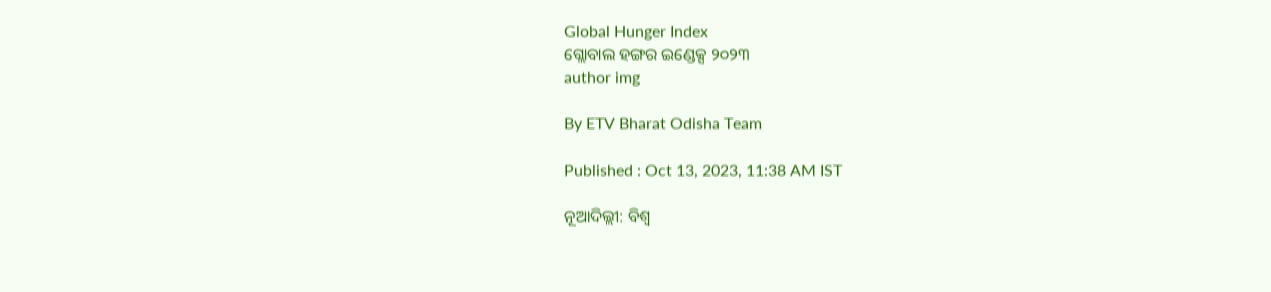Global Hunger Index
ଗ୍ଲୋବାଲ ହଙ୍ଗର ଇଣ୍ଡେକ୍ସ ୨୦୨୩
author img

By ETV Bharat Odisha Team

Published : Oct 13, 2023, 11:38 AM IST

ନୂଆଦିଲ୍ଲୀ: ବିଶ୍ବ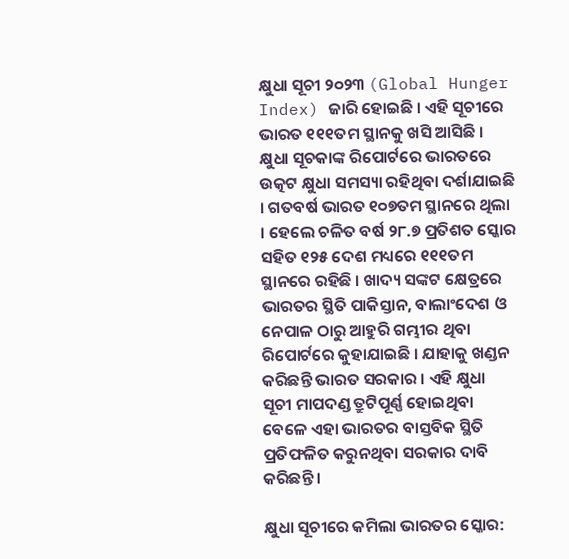କ୍ଷୁଧା ସୂଚୀ ୨୦୨୩ (Global Hunger Index) ଜାରି ହୋଇଛି । ଏହି ସୂଚୀରେ ଭାରତ ୧୧୧ତମ ସ୍ଥାନକୁ ଖସି ଆସିଛି । କ୍ଷୁଧା ସୂଚକାଙ୍କ ରିପୋର୍ଟରେ ଭାରତରେ ଉତ୍କଟ କ୍ଷୁଧା ସମସ୍ୟା ରହିଥିବା ଦର୍ଶାଯାଇଛି । ଗତବର୍ଷ ଭାରତ ୧୦୭ତମ ସ୍ଥାନରେ ଥିଲା । ହେଲେ ଚଳିତ ବର୍ଷ ୨୮.୭ ପ୍ରତିଶତ ସ୍କୋର ସହିତ ୧୨୫ ଦେଶ ମଧ୍ୟରେ ୧୧୧ତମ ସ୍ଥାନରେ ରହିଛି । ଖାଦ୍ୟ ସଙ୍କଟ କ୍ଷେତ୍ରରେ ଭାରତର ସ୍ଥିତି ପାକିସ୍ତାନ, ବାଲାଂଦେଶ ଓ ନେପାଳ ଠାରୁ ଆହୁରି ଗମ୍ଭୀର ଥିବା ରିପୋର୍ଟରେ କୁହାଯାଇଛି । ଯାହାକୁ ଖଣ୍ଡନ କରିଛନ୍ତି ଭାରତ ସରକାର । ଏହି କ୍ଷୁଧା ସୂଚୀ ମାପଦଣ୍ଡ ତ୍ରୁଟିପୂର୍ଣ୍ଣ ହୋଇଥିବା ବେଳେ ଏହା ଭାରତର ବାସ୍ତବିକ ସ୍ଥିତି ପ୍ରତିଫଳିତ କରୁନଥିବା ସରକାର ଦାବି କରିଛନ୍ତି ।

କ୍ଷୁଧା ସୂଚୀରେ କମିଲା ଭାରତର ସ୍କୋର: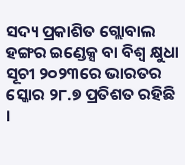ସଦ୍ୟ ପ୍ରକାଶିତ ଗ୍ଲୋବାଲ ହଙ୍ଗର ଇଣ୍ଡେକ୍ସ ବା ବିଶ୍ବ କ୍ଷୁଧା ସୂଚୀ ୨୦୨୩ରେ ଭାରତର ସ୍କୋର ୨୮.୭ ପ୍ରତିଶତ ରହିଛି ।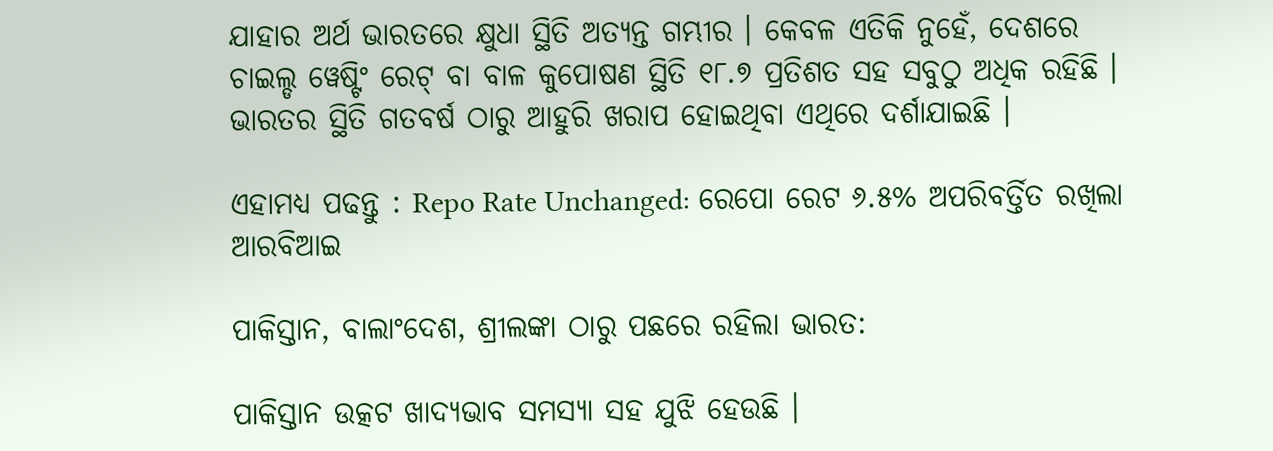ଯାହାର ଅର୍ଥ ଭାରତରେ କ୍ଷୁଧା ସ୍ଥିତି ଅତ୍ୟନ୍ତ ଗମ୍ଭୀର । କେବଳ ଏତିକି ନୁହେଁ, ଦେଶରେ ଚାଇଲ୍ଡ ୱେଷ୍ଟିଂ ରେଟ୍ ବା ବାଳ କୁପୋଷଣ ସ୍ଥିତି ୧୮.୭ ପ୍ରତିଶତ ସହ ସବୁଠୁ ଅଧିକ ରହିଛି । ଭାରତର ସ୍ଥିତି ଗତବର୍ଷ ଠାରୁ ଆହୁରି ଖରାପ ହୋଇଥିବା ଏଥିରେ ଦର୍ଶାଯାଇଛି ।

ଏହାମଧ୍ୟ ପଢନ୍ତୁ : Repo Rate Unchanged: ରେପୋ ରେଟ ୬.୫% ଅପରିବର୍ତ୍ତିତ ରଖିଲା ଆରବିଆଇ

ପାକିସ୍ତାନ, ବାଲାଂଦେଶ, ଶ୍ରୀଲଙ୍କା ଠାରୁ ପଛରେ ରହିଲା ଭାରତ:

ପାକିସ୍ତାନ ଉତ୍କଟ ଖାଦ୍ୟଭାବ ସମସ୍ୟା ସହ ଯୁଝି ହେଉଛି ।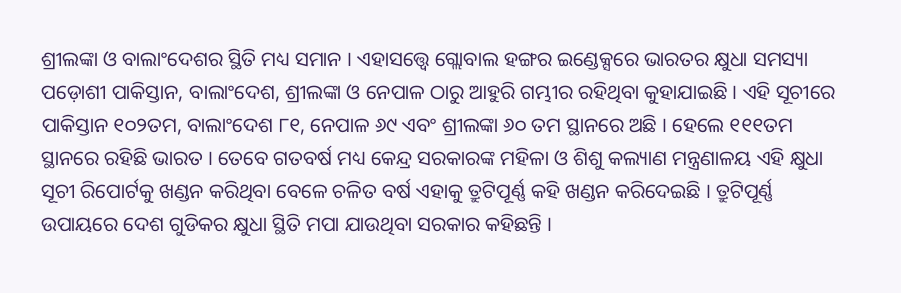ଶ୍ରୀଲଙ୍କା ଓ ବାଲାଂଦେଶର ସ୍ଥିତି ମଧ୍ୟ ସମାନ । ଏହାସତ୍ତ୍ବେ ଗ୍ଲୋବାଲ ହଙ୍ଗର ଇଣ୍ଡେକ୍ସରେ ଭାରତର କ୍ଷୁଧା ସମସ୍ୟା ପଡ଼ୋଶୀ ପାକିସ୍ତାନ, ବାଲାଂଦେଶ, ଶ୍ରୀଲଙ୍କା ଓ ନେପାଳ ଠାରୁ ଆହୁରି ଗମ୍ଭୀର ରହିଥିବା କୁହାଯାଇଛି । ଏହି ସୂଚୀରେ ପାକିସ୍ତାନ ୧୦୨ତମ, ବାଲାଂଦେଶ ୮୧, ନେପାଳ ୬୯ ଏବଂ ଶ୍ରୀଲଙ୍କା ୬୦ ତମ ସ୍ଥାନରେ ଅଛି । ହେଲେ ୧୧୧ତମ ସ୍ଥାନରେ ରହିଛି ଭାରତ । ତେବେ ଗତବର୍ଷ ମଧ୍ୟ କେନ୍ଦ୍ର ସରକାରଙ୍କ ମହିଳା ଓ ଶିଶୁ କଲ୍ୟାଣ ମନ୍ତ୍ରଣାଳୟ ଏହି କ୍ଷୁଧା ସୂଚୀ ରିପୋର୍ଟକୁ ଖଣ୍ଡନ କରିଥିବା ବେଳେ ଚଳିତ ବର୍ଷ ଏହାକୁ ତ୍ରୁଟିପୂର୍ଣ୍ଣ କହି ଖଣ୍ଡନ କରିଦେଇଛି । ତ୍ରୁଟିପୂର୍ଣ୍ଣ ଉପାୟରେ ଦେଶ ଗୁଡିକର କ୍ଷୁଧା ସ୍ଥିତି ମପା ଯାଉଥିବା ସରକାର କହିଛନ୍ତି ।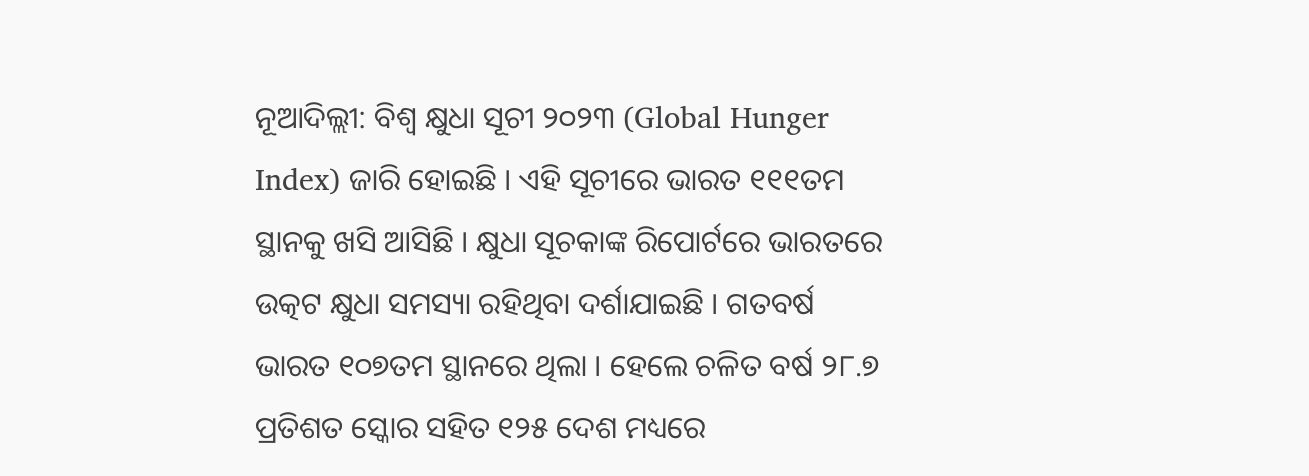ନୂଆଦିଲ୍ଲୀ: ବିଶ୍ବ କ୍ଷୁଧା ସୂଚୀ ୨୦୨୩ (Global Hunger Index) ଜାରି ହୋଇଛି । ଏହି ସୂଚୀରେ ଭାରତ ୧୧୧ତମ ସ୍ଥାନକୁ ଖସି ଆସିଛି । କ୍ଷୁଧା ସୂଚକାଙ୍କ ରିପୋର୍ଟରେ ଭାରତରେ ଉତ୍କଟ କ୍ଷୁଧା ସମସ୍ୟା ରହିଥିବା ଦର୍ଶାଯାଇଛି । ଗତବର୍ଷ ଭାରତ ୧୦୭ତମ ସ୍ଥାନରେ ଥିଲା । ହେଲେ ଚଳିତ ବର୍ଷ ୨୮.୭ ପ୍ରତିଶତ ସ୍କୋର ସହିତ ୧୨୫ ଦେଶ ମଧ୍ୟରେ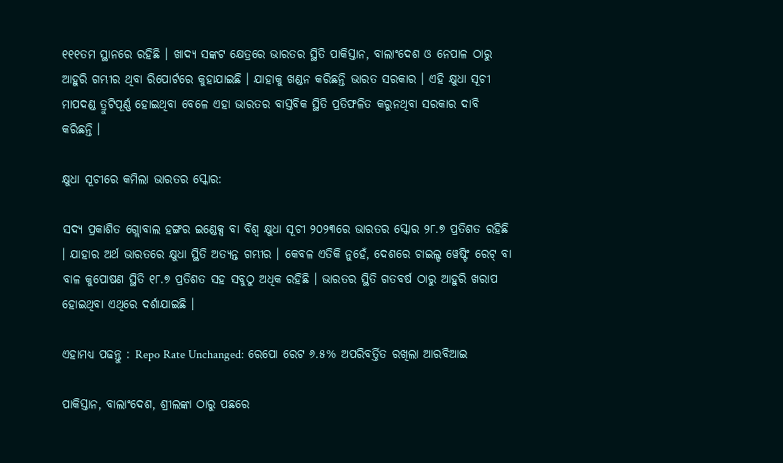୧୧୧ତମ ସ୍ଥାନରେ ରହିଛି । ଖାଦ୍ୟ ସଙ୍କଟ କ୍ଷେତ୍ରରେ ଭାରତର ସ୍ଥିତି ପାକିସ୍ତାନ, ବାଲାଂଦେଶ ଓ ନେପାଳ ଠାରୁ ଆହୁରି ଗମ୍ଭୀର ଥିବା ରିପୋର୍ଟରେ କୁହାଯାଇଛି । ଯାହାକୁ ଖଣ୍ଡନ କରିଛନ୍ତି ଭାରତ ସରକାର । ଏହି କ୍ଷୁଧା ସୂଚୀ ମାପଦଣ୍ଡ ତ୍ରୁଟିପୂର୍ଣ୍ଣ ହୋଇଥିବା ବେଳେ ଏହା ଭାରତର ବାସ୍ତବିକ ସ୍ଥିତି ପ୍ରତିଫଳିତ କରୁନଥିବା ସରକାର ଦାବି କରିଛନ୍ତି ।

କ୍ଷୁଧା ସୂଚୀରେ କମିଲା ଭାରତର ସ୍କୋର:

ସଦ୍ୟ ପ୍ରକାଶିତ ଗ୍ଲୋବାଲ ହଙ୍ଗର ଇଣ୍ଡେକ୍ସ ବା ବିଶ୍ବ କ୍ଷୁଧା ସୂଚୀ ୨୦୨୩ରେ ଭାରତର ସ୍କୋର ୨୮.୭ ପ୍ରତିଶତ ରହିଛି । ଯାହାର ଅର୍ଥ ଭାରତରେ କ୍ଷୁଧା ସ୍ଥିତି ଅତ୍ୟନ୍ତ ଗମ୍ଭୀର । କେବଳ ଏତିକି ନୁହେଁ, ଦେଶରେ ଚାଇଲ୍ଡ ୱେଷ୍ଟିଂ ରେଟ୍ ବା ବାଳ କୁପୋଷଣ ସ୍ଥିତି ୧୮.୭ ପ୍ରତିଶତ ସହ ସବୁଠୁ ଅଧିକ ରହିଛି । ଭାରତର ସ୍ଥିତି ଗତବର୍ଷ ଠାରୁ ଆହୁରି ଖରାପ ହୋଇଥିବା ଏଥିରେ ଦର୍ଶାଯାଇଛି ।

ଏହାମଧ୍ୟ ପଢନ୍ତୁ : Repo Rate Unchanged: ରେପୋ ରେଟ ୬.୫% ଅପରିବର୍ତ୍ତିତ ରଖିଲା ଆରବିଆଇ

ପାକିସ୍ତାନ, ବାଲାଂଦେଶ, ଶ୍ରୀଲଙ୍କା ଠାରୁ ପଛରେ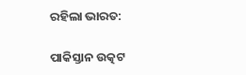ରହିଲା ଭାରତ:

ପାକିସ୍ତାନ ଉତ୍କଟ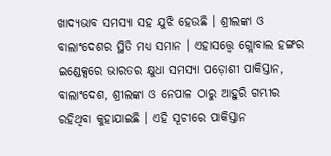ଖାଦ୍ୟଭାବ ସମସ୍ୟା ସହ ଯୁଝି ହେଉଛି । ଶ୍ରୀଲଙ୍କା ଓ ବାଲାଂଦେଶର ସ୍ଥିତି ମଧ୍ୟ ସମାନ । ଏହାସତ୍ତ୍ବେ ଗ୍ଲୋବାଲ ହଙ୍ଗର ଇଣ୍ଡେକ୍ସରେ ଭାରତର କ୍ଷୁଧା ସମସ୍ୟା ପଡ଼ୋଶୀ ପାକିସ୍ତାନ, ବାଲାଂଦେଶ, ଶ୍ରୀଲଙ୍କା ଓ ନେପାଳ ଠାରୁ ଆହୁରି ଗମ୍ଭୀର ରହିଥିବା କୁହାଯାଇଛି । ଏହି ସୂଚୀରେ ପାକିସ୍ତାନ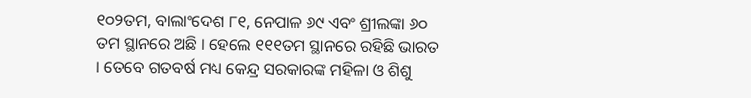୧୦୨ତମ, ବାଲାଂଦେଶ ୮୧, ନେପାଳ ୬୯ ଏବଂ ଶ୍ରୀଲଙ୍କା ୬୦ ତମ ସ୍ଥାନରେ ଅଛି । ହେଲେ ୧୧୧ତମ ସ୍ଥାନରେ ରହିଛି ଭାରତ । ତେବେ ଗତବର୍ଷ ମଧ୍ୟ କେନ୍ଦ୍ର ସରକାରଙ୍କ ମହିଳା ଓ ଶିଶୁ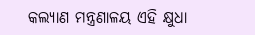କଲ୍ୟାଣ ମନ୍ତ୍ରଣାଳୟ ଏହି କ୍ଷୁଧା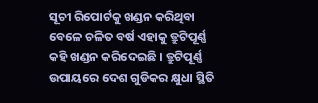ସୂଚୀ ରିପୋର୍ଟକୁ ଖଣ୍ଡନ କରିଥିବା ବେଳେ ଚଳିତ ବର୍ଷ ଏହାକୁ ତ୍ରୁଟିପୂର୍ଣ୍ଣ କହି ଖଣ୍ଡନ କରିଦେଇଛି । ତ୍ରୁଟିପୂର୍ଣ୍ଣ ଉପାୟରେ ଦେଶ ଗୁଡିକର କ୍ଷୁଧା ସ୍ଥିତି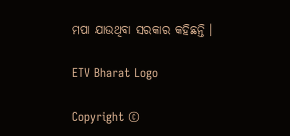ମପା ଯାଉଥିବା ସରକାର କହିଛନ୍ତି ।

ETV Bharat Logo

Copyright ©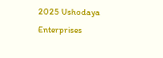2025 Ushodaya Enterprises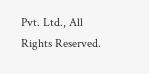Pvt. Ltd., All Rights Reserved.